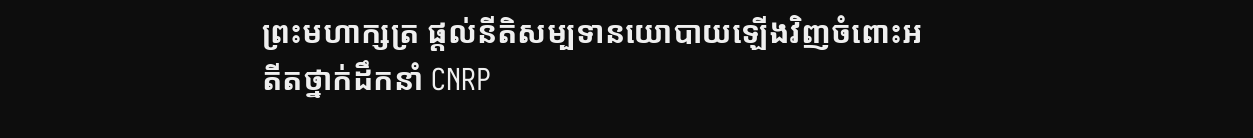ព្រះមហាក្សត្រ ផ្តល់នីតិសម្បទានយោបាយឡើងវិញចំពោះអតីតថ្នាក់ដឹកនាំ CNRP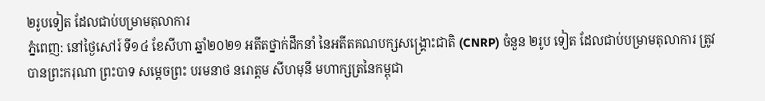២រូបទៀត ដែលជាប់បម្រាមតុលាការ
ភ្នំពេញ: នៅថ្ងៃសៅរ៍ ទី១៤ ខែសីហា ឆ្នាំ២០២១ អតីតថ្នាក់ដឹកនាំ នៃអតីតគណបក្សសង្រ្គោះជាតិ (CNRP) ចំនួន ២រូប ទៀត ដែលជាប់បម្រាមតុលាការ ត្រូវបានព្រះករុណា ព្រះបាទ សម្តេចព្រះ បរមនាថ នរោត្តម សីហមុនី មហាក្សត្រនៃកម្ពុជា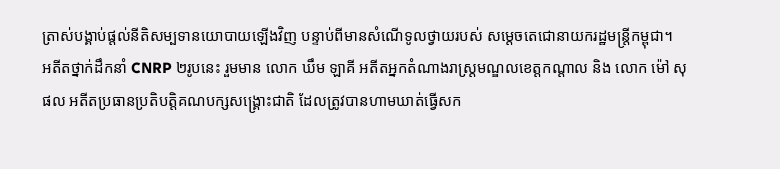ត្រាស់បង្គាប់ផ្តល់នីតិសម្បទានយោបាយឡើងវិញ បន្ទាប់ពីមានសំណើទូលថ្វាយរបស់ សម្តេចតេជោនាយករដ្ឋមន្ត្រីកម្ពុជា។
អតីតថ្នាក់ដឹកនាំ CNRP ២រូបនេះ រួមមាន លោក ឃឹម ឡាគី អតីតអ្នកតំណាងរាស្រ្តមណ្ឌលខេត្តកណ្តាល និង លោក ម៉ៅ សុផល អតីតប្រធានប្រតិបត្តិគណបក្សសង្គ្រោះជាតិ ដែលត្រូវបានហាមឃាត់ធ្វើសក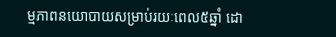ម្មភាពនយោបាយសម្រាប់រយៈពេល៥ឆ្នាំ ដោ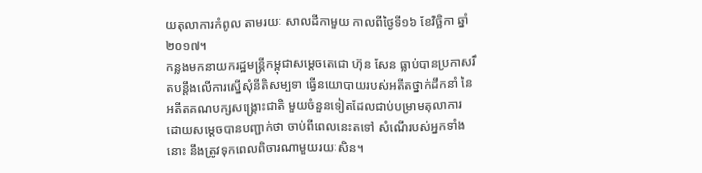យតុលាការកំពូល តាមរយៈ សាលដីកាមួយ កាលពីថ្ងៃទី១៦ ខែវិច្ឆិកា ឆ្នាំ២០១៧។
កន្លងមកនាយករដ្ឋមន្ត្រីកម្ពុជាសម្តេចតេជោ ហ៊ុន សែន ធ្លាប់បានប្រកាសរឹតបន្តឹងលើការស្នើសុំនីតិសម្បទា ធ្វើនយោបាយរបស់អតីតថ្នាក់ដឹកនាំ នៃអតីតគណបក្សសង្រ្គោះជាតិ មួយចំនួនទៀតដែលជាប់បម្រាមតុលាការ ដោយសម្តេចបានបញ្ជាក់ថា ចាប់ពីពេលនេះតទៅ សំណើរបស់អ្នកទាំងនោះ នឹងត្រូវទុកពេលពិចារណាមួយរយៈសិន។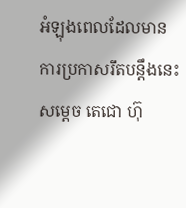អំឡុងពេលដែលមានការប្រកាសរឹតបន្តឹងនេះ សម្តេច តេជោ ហ៊ុ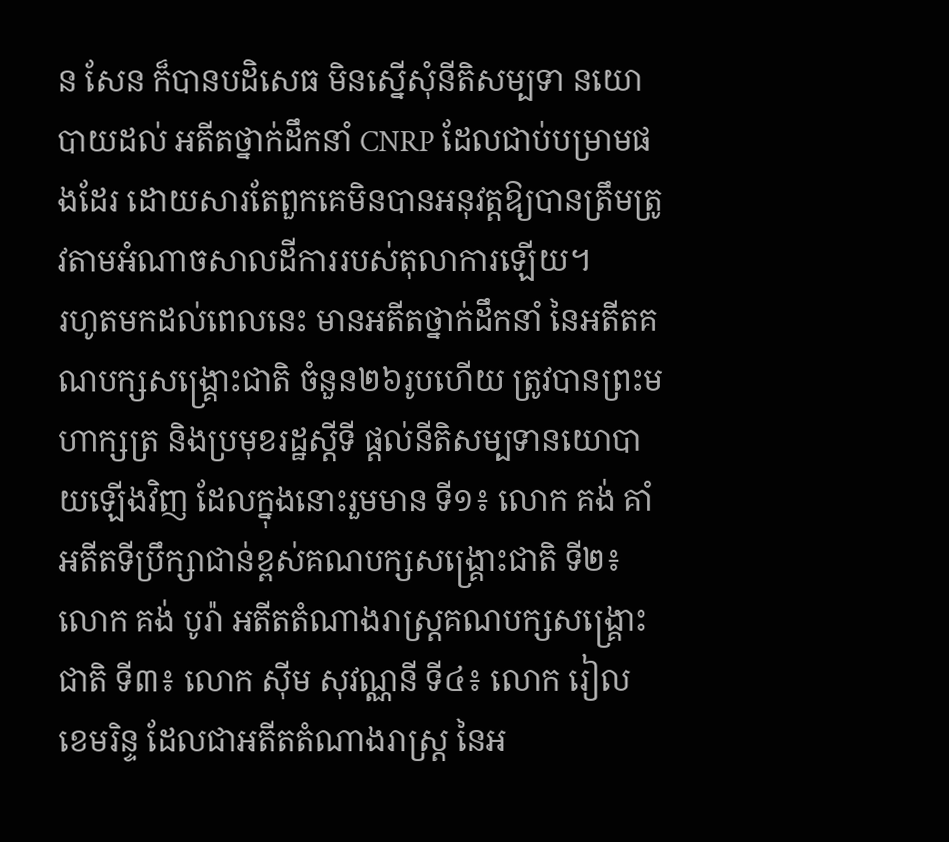ន សែន ក៏បានបដិសេធ មិនស្នើសុំនីតិសម្បទា នយោបាយដល់ អតីតថ្នាក់ដឹកនាំ CNRP ដែលជាប់បម្រាមផងដែរ ដោយសារតែពួកគេមិនបានអនុវត្តឱ្យបានត្រឹមត្រូវតាមអំណាចសាលដីការរបស់តុលាការឡើយ។
រហូតមកដល់ពេលនេះ មានអតីតថ្នាក់ដឹកនាំ នៃអតីតគណបក្សសង្រ្គោះជាតិ ចំនួន២៦រូបហើយ ត្រូវបានព្រះមហាក្សត្រ និងប្រមុខរដ្ឋស្តីទី ផ្តល់នីតិសម្បទានយោបាយឡើងវិញ ដែលក្នុងនោះរួមមាន ទី១៖ លោក គង់ គាំ អតីតទីប្រឹក្សាជាន់ខ្ពស់គណបក្សសង្រ្គោះជាតិ ទី២៖ លោក គង់ បូរ៉ា អតីតតំណាងរាស្រ្តគណបក្សសង្រ្គោះជាតិ ទី៣៖ លោក ស៊ីម សុវណ្ណនី ទី៤៖ លោក រៀល ខេមរិន្ទ ដែលជាអតីតតំណាងរាស្រ្ត នៃអ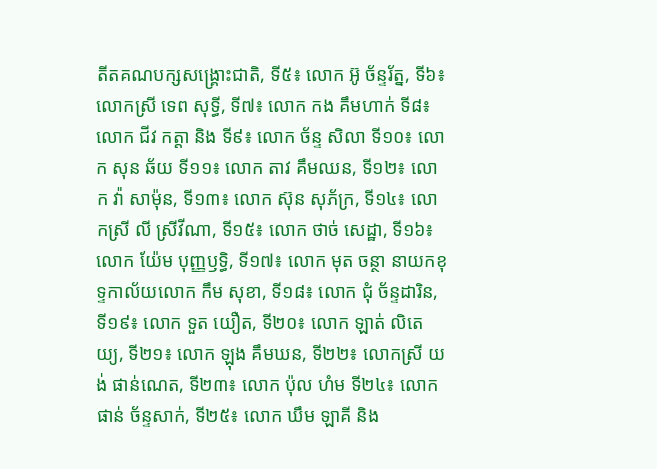តីតគណបក្សសង្រ្គោះជាតិ, ទី៥៖ លោក អ៊ូ ច័ន្ទរ័ត្ន, ទី៦៖ លោកស្រី ទេព សុទ្ធី, ទី៧៖ លោក កង គឹមហាក់ ទី៨៖ លោក ជីវ កត្តា និង ទី៩៖ លោក ច័ន្ទ សិលា ទី១០៖ លោក សុន ឆ័យ ទី១១៖ លោក តាវ គឹមឈន, ទី១២៖ លោក វ៉ា សាម៉ុន, ទី១៣៖ លោក ស៊ុន សុភ័ក្រ, ទី១៤៖ លោកស្រី លី ស្រីវីណា, ទី១៥៖ លោក ថាច់ សេដ្ឋា, ទី១៦៖ លោក យ៉ែម បុញ្ញឫទ្ធិ, ទី១៧៖ លោក មុត ចន្ថា នាយកខុទ្ទកាល័យលោក កឹម សុខា, ទី១៨៖ លោក ជុំ ច័ន្ទដារិន, ទី១៩៖ លោក ទួត យឿត, ទី២០៖ លោក ឡាត់ លិតេយ្យ, ទី២១៖ លោក ឡុង គឹមឃន, ទី២២៖ លោកស្រី យង់ ផាន់ណេត, ទី២៣៖ លោក ប៉ុល ហំម ទី២៤៖ លោក ផាន់ ច័ន្ទសាក់, ទី២៥៖ លោក ឃឹម ឡាគី និង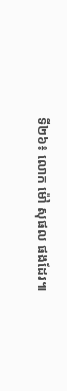ទី២៦៖ លោក ម៉ៅ សុផល ផងដែរ៕